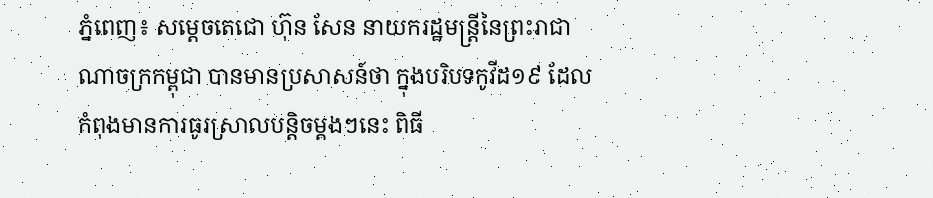ភ្នំពេញ៖ សម្ដេចតេជោ ហ៊ុន សែន នាយករដ្ឋមន្ត្រីនៃព្រះរាជាណាចក្រកម្ពុជា បានមានប្រសាសន៍ថា ក្នុងបរិបទកូវីដ១៩ ដែលកំពុងមានការធូរស្រាលបន្តិចម្ដងៗនេះ ពិធី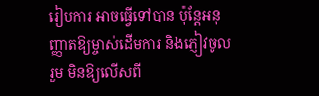រៀបការ អាចធ្វើទៅបាន ប៉ុន្តែអនុញ្ញាតឱ្យម្ចាស់ដើមការ និងភ្ញៀវចូលរួម មិនឱ្យលើសពី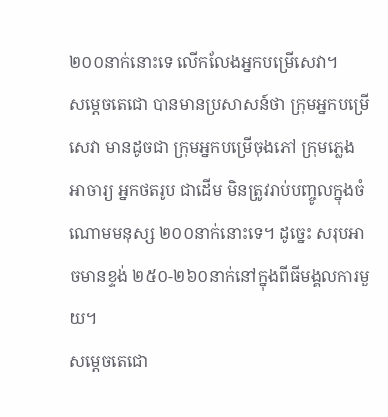២០០នាក់នោះទេ លើកលែងអ្នកបម្រើសេវា។
សម្ដេចតេជោ បានមានប្រសាសន៍ថា ក្រុមអ្នកបម្រើសេវា មានដូចជា ក្រុមអ្នកបម្រើចុងភៅ ក្រុមភ្លេង អាចារ្យ អ្នកថតរូប ជាដើម មិនត្រូវរាប់បញ្ចូលក្នុងចំណោមមនុស្ស ២០០នាក់នោះទេ។ ដូច្នេះ សរុបអាចមានខ្ទង់ ២៥០-២៦០នាក់នៅក្នុងពីធីមង្គលការមួយ។
សម្តេចតេជោ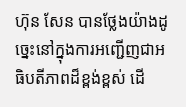ហ៊ុន សែន បានថ្លែងយ៉ាងដូច្នេះនៅក្នុងការអញ្ជើញជាអធិបតីភាពដ៏ខ្ពង់ខ្ពស់ ដើ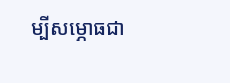ម្បីសម្ភោធជា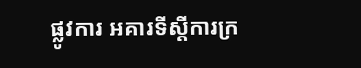ផ្លូវការ អគារទីស្តីការក្រ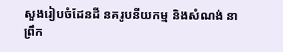សួងរៀបចំដែនដី នគរូបនីយកម្ម និងសំណង់ នាព្រឹក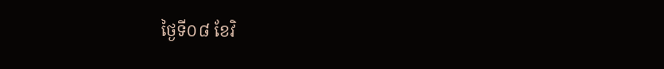ថ្ងៃទី០៨ ខែវិ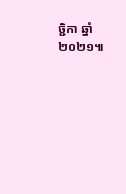ច្ជិកា ឆ្នាំ២០២១៕